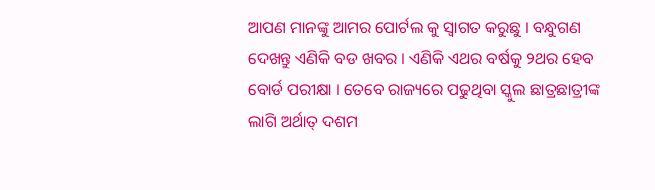ଆପଣ ମାନଙ୍କୁ ଆମର ପୋର୍ଟଲ କୁ ସ୍ୱାଗତ କରୁଛୁ । ବନ୍ଧୁଗଣ ଦେଖନ୍ତୁ ଏଣିକି ବଡ ଖବର । ଏଣିକି ଏଥର ବର୍ଷକୁ ୨ଥର ହେବ ବୋର୍ଡ ପରୀକ୍ଷା । ତେବେ ରାଜ୍ୟରେ ପଢୁଥିବା ସ୍କୁଲ ଛାତ୍ରଛାତ୍ରୀଙ୍କ ଲାଗି ଅର୍ଥାତ୍ ଦଶମ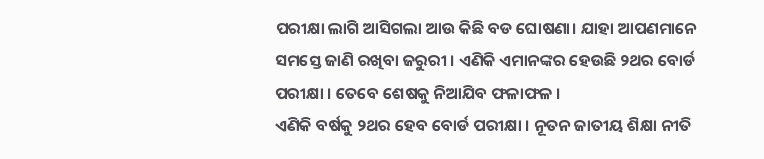ପରୀକ୍ଷା ଲାଗି ଆସିଗଲା ଆଉ କିଛି ବଡ ଘୋଷଣା। ଯାହା ଆପଣମାନେ ସମସ୍ତେ ଜାଣି ରଖିବା ଜରୁରୀ । ଏଣିକି ଏମାନଙ୍କର ହେଉଛି ୨ଥର ବୋର୍ଡ ପରୀକ୍ଷା । ତେବେ ଶେଷକୁ ନିଆଯିବ ଫଳାଫଳ ।
ଏଣିକି ବର୍ଷକୁ ୨ଥର ହେବ ବୋର୍ଡ ପରୀକ୍ଷା । ନୂତନ ଜାତୀୟ ଶିକ୍ଷା ନୀତି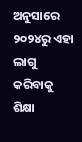ଅନୁସାରେ ୨୦୨୪ରୁ ଏହା ଲାଗୁ କରିବାକୁ ଶିକ୍ଷା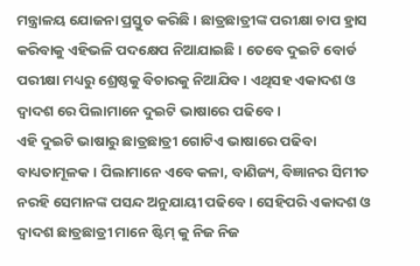ମନ୍ତ୍ରାଳୟ ଯୋଜନା ପ୍ରସ୍ତୁତ କରିଛି । ଛାତ୍ରଛାତ୍ରୀଙ୍କ ପରୀକ୍ଷା ଚାପ ହ୍ରାସ କରିବାକୁ ଏହିଭଳି ପଦକ୍ଷେପ ନିଆଯାଇଛି । ତେବେ ଦୁଇଟି ବୋର୍ଡ ପରୀକ୍ଷା ମଧ୍ୟରୁ ଶ୍ରେଷ୍ଠକୁ ବିଚାରକୁ ନିଆଯିବ । ଏଥିସହ ଏକାଦଶ ଓ ଦ୍ୱାଦଶ ରେ ପିଲାମାନେ ଦୁଇଟି ଭାଷାରେ ପଢିବେ ।
ଏହି ଦୁଇଟି ଭାଷାରୁ ଛାତ୍ରଛାତ୍ରୀ ଗୋଟିଏ ଭାଷାରେ ପଢିବା ବାଧ୍ୟତାମୂଳକ । ପିଲାମାନେ ଏବେ କଳା, ବାଣିଜ୍ୟ, ବିଜ୍ଞାନର ସିମୀତ ନରହି ସେମାନଙ୍କ ପସନ୍ଦ ଅନୁଯାୟୀ ପଢିବେ । ସେହିପରି ଏକାଦଶ ଓ ଦ୍ବାଦଶ ଛାତ୍ରଛାତ୍ରୀ ମାନେ ଷ୍ଟିମ୍ କୁ ନିଜ ନିଜ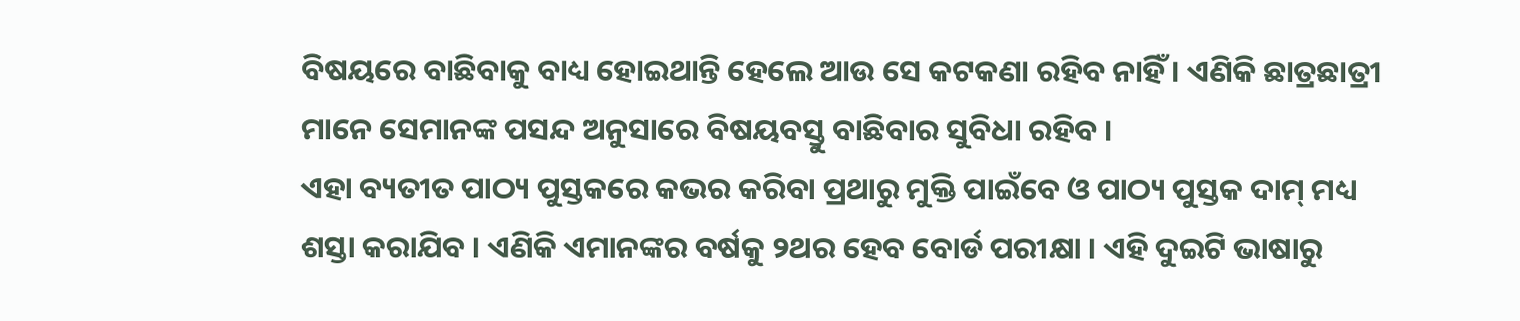ବିଷୟରେ ବାଛିବାକୁ ବାଧ୍ୟ ହୋଇଥାନ୍ତି ହେଲେ ଆଉ ସେ କଟକଣା ରହିବ ନାହିଁ । ଏଣିକି ଛାତ୍ରଛାତ୍ରୀ ମାନେ ସେମାନଙ୍କ ପସନ୍ଦ ଅନୁସାରେ ବିଷୟବସ୍ତୁ ବାଛିବାର ସୁବିଧା ରହିବ ।
ଏହା ବ୍ୟତୀତ ପାଠ୍ୟ ପୁସ୍ତକରେ କଭର କରିବା ପ୍ରଥାରୁ ମୁକ୍ତି ପାଇଁବେ ଓ ପାଠ୍ୟ ପୁସ୍ତକ ଦାମ୍ ମଧ୍ୟ ଶସ୍ତା କରାଯିବ । ଏଣିକି ଏମାନଙ୍କର ବର୍ଷକୁ ୨ଥର ହେବ ବୋର୍ଡ ପରୀକ୍ଷା । ଏହି ଦୁଇଟି ଭାଷାରୁ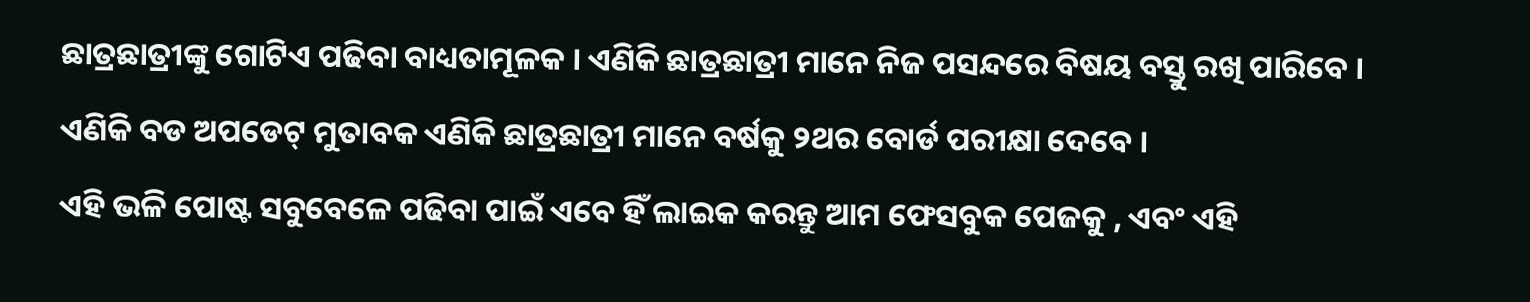ଛାତ୍ରଛାତ୍ରୀଙ୍କୁ ଗୋଟିଏ ପଢିବା ବାଧ୍ୟତାମୂଳକ । ଏଣିକି ଛାତ୍ରଛାତ୍ରୀ ମାନେ ନିଜ ପସନ୍ଦରେ ବିଷୟ ବସ୍ତୁ ରଖି ପାରିବେ । ଏଣିକି ବଡ ଅପଡେଟ୍ ମୁତାବକ ଏଣିକି ଛାତ୍ରଛାତ୍ରୀ ମାନେ ବର୍ଷକୁ ୨ଥର ବୋର୍ଡ ପରୀକ୍ଷା ଦେବେ ।
ଏହି ଭଳି ପୋଷ୍ଟ ସବୁବେଳେ ପଢିବା ପାଇଁ ଏବେ ହିଁ ଲାଇକ କରନ୍ତୁ ଆମ ଫେସବୁକ ପେଜକୁ , ଏବଂ ଏହି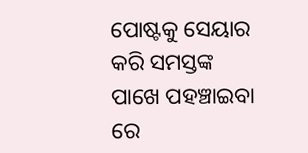ପୋଷ୍ଟକୁ ସେୟାର କରି ସମସ୍ତଙ୍କ ପାଖେ ପହଞ୍ଚାଇବା ରେ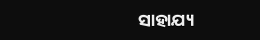ସାହାଯ୍ୟ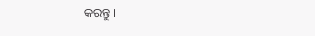କରନ୍ତୁ ।